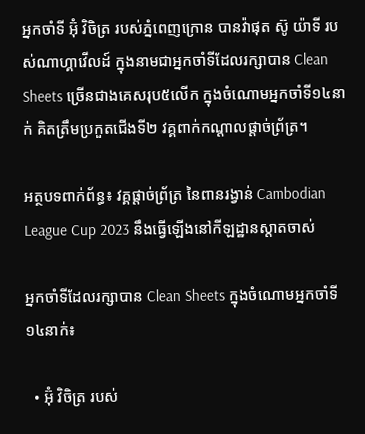អ្នកចាំទី អ៊ុំ វិចិត្រ របស់ភ្នំពេញក្រោន បានវ៉ាផុត ស៊ូ យ៉ាទី របស់ណាហ្គាវើលដ៍ ក្នុងនាមជាអ្នកចាំទីដែលរក្សាបាន Clean Sheets ច្រើនជាងគេសរុប៥លើក ក្នុងចំណោមអ្នកចាំទី១៤នាក់ គិតត្រឹមប្រកួតជើងទី២ វគ្គពាក់កណ្ដាលផ្ដាច់ព្រ័ត្រ។

អត្ថបទពាក់ព័ន្ធ៖ វគ្គផ្តាច់ព្រ័ត្រ នៃពានរង្វាន់ Cambodian League Cup 2023 នឹងធ្វើឡើងនៅកីឡដ្ឋានស្តាតចាស់

អ្នកចាំទីដែលរក្សាបាន Clean Sheets ក្នុងចំណោមអ្នកចាំទី១៤នាក់៖

  • អ៊ុំ វិចិត្រ របស់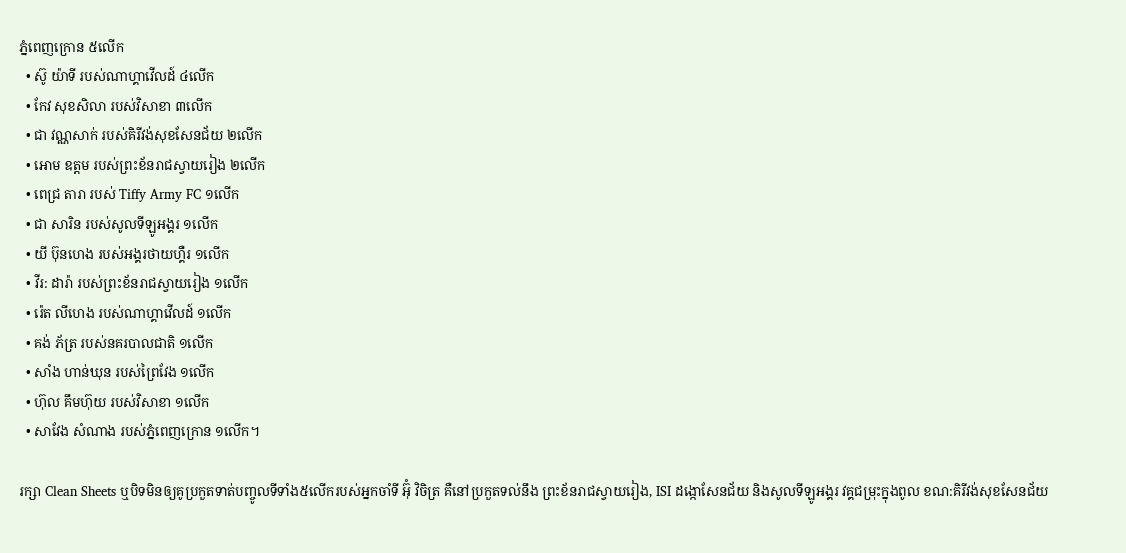ភ្នំពេញក្រោន ៥លើក
  • ស៊ូ យ៉ាទី របស់ណាហ្គាវើលដ៍ ៤លើក
  • កែវ សុខសិលា របស់វិសាខា ៣លើក
  • ជា វណ្ណសាក់ របស់គិរីវង់សុខសែនជ័យ ២លើក
  • អោម ឧត្តម របស់ព្រះខ័នរាជស្វាយរៀង ២លើក
  • ពេជ្រ តារា របស់ Tiffy Army FC ១លើក
  • ជា សារិន របស់សូលទីឡូអង្គរ ១លើក
  • យី ប៊ុនហេង របស់អង្គរថាយហ្គឺរ ១លើក
  • វីរ: ដារ៉ា របស់ព្រះខ័នរាជស្វាយរៀង ១លើក
  • រ៉េត លីហេង របស់ណាហ្គាវើលដ៍ ១លើក
  • គង់ ភ័ត្រ របស់នគរបាលជាតិ ១លើក
  • សាំង ហាន់ឃុន របស់ព្រៃវែង ១លើក
  • ហ៊ុល គឹមហ៊ុយ របស់វិសាខា ១លើក
  • សាវែង សំណាង របស់ភ្នំពេញក្រោន ១លើក។

រក្សា Clean Sheets ឬបិទមិនឲ្យគូប្រកួតទាត់បញ្ចូលទីទាំង៥លើករបស់អ្នកចាំទី អ៊ុំ វិចិត្រ គឺនៅប្រកួតទល់នឹង ព្រះខ័នរាជស្វាយរៀង, ISI ដង្កោសែនជ័យ និងសូលទីឡូអង្គរ វគ្គជម្រុះក្នុងពូល ខណ:គិរីវង់សុខសែនជ័យ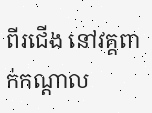ពីរជើង នៅវគ្គពាក់កណ្តាល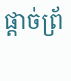ផ្តាច់ព្រ័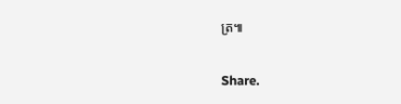ត្រ៕

Share.